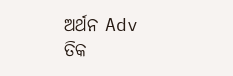ଅର୍ଥନ Adv ତିକ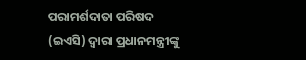ପରାମର୍ଶଦାତା ପରିଷଦ (ଇଏସି) ଦ୍ୱାରା ପ୍ରଧାନମନ୍ତ୍ରୀଙ୍କୁ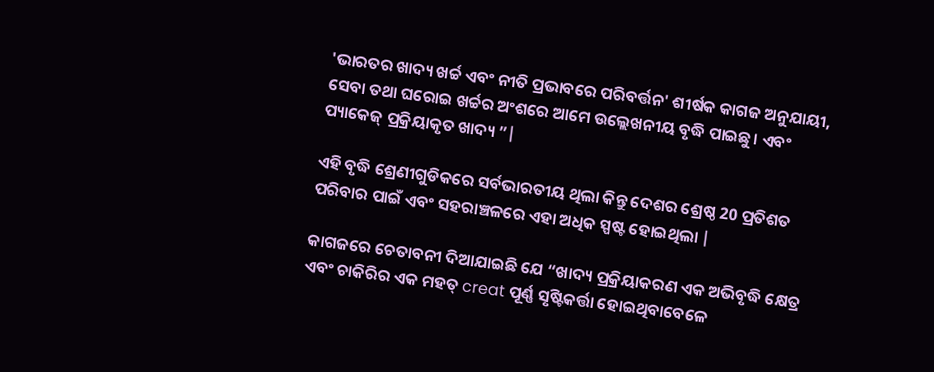'ଭାରତର ଖାଦ୍ୟ ଖର୍ଚ୍ଚ ଏବଂ ନୀତି ପ୍ରଭାବରେ ପରିବର୍ତ୍ତନ' ଶୀର୍ଷକ କାଗଜ ଅନୁଯାୟୀ, ସେବା ତଥା ଘରୋଇ ଖର୍ଚ୍ଚର ଅଂଶରେ ଆମେ ଉଲ୍ଲେଖନୀୟ ବୃଦ୍ଧି ପାଇଛୁ। ଏବଂ ପ୍ୟାକେଜ୍ ପ୍ରକ୍ରିୟାକୃତ ଖାଦ୍ୟ ”|

ଏହି ବୃଦ୍ଧି ଶ୍ରେଣୀଗୁଡିକରେ ସର୍ବଭାରତୀୟ ଥିଲା କିନ୍ତୁ ଦେଶର ଶ୍ରେଷ୍ଠ 20 ପ୍ରତିଶତ ପରିବାର ପାଇଁ ଏବଂ ସହରାଞ୍ଚଳରେ ଏହା ଅଧିକ ସ୍ପଷ୍ଟ ହୋଇଥିଲା |

କାଗଜରେ ଚେତାବନୀ ଦିଆଯାଇଛି ଯେ “ଖାଦ୍ୟ ପ୍ରକ୍ରିୟାକରଣ ଏକ ଅଭିବୃଦ୍ଧି କ୍ଷେତ୍ର ଏବଂ ଚାକିରିର ଏକ ମହତ୍ creat ପୂର୍ଣ୍ଣ ସୃଷ୍ଟିକର୍ତ୍ତା ହୋଇଥିବାବେଳେ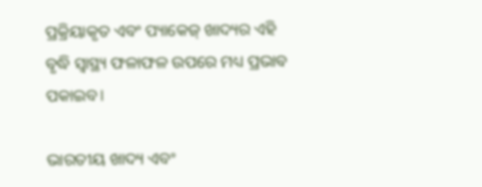ପ୍ରକ୍ରିୟାକୃତ ଏବଂ ପ୍ୟାକେଜ୍ ଖାଦ୍ୟର ଏହି ବୃଦ୍ଧି ସ୍ୱାସ୍ଥ୍ୟ ଫଳାଫଳ ଉପରେ ମଧ୍ୟ ପ୍ରଭାବ ପକାଇବ।

ଭାରତୀୟ ଖାଦ୍ୟ ଏବଂ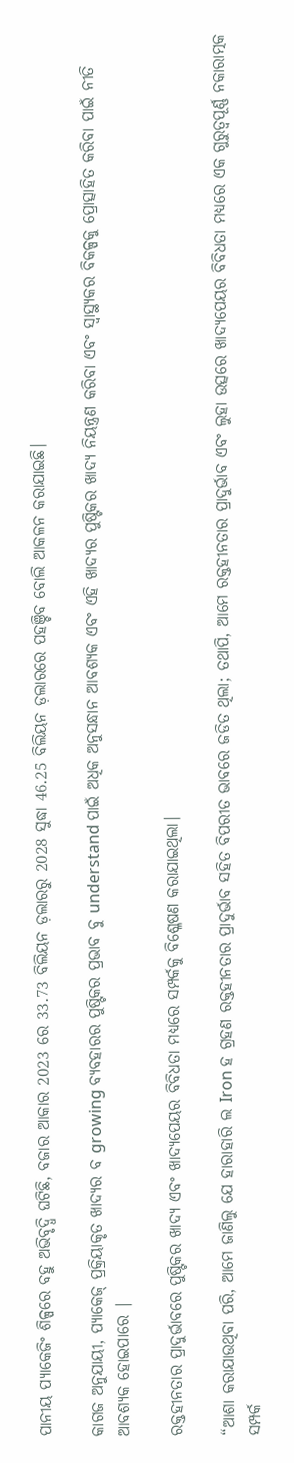ପାନୀୟ ପ୍ୟାକେଜିଂ ଶିଳ୍ପରେ ବହୁ ଅଭିବୃଦ୍ଧି ଘଟିଛି, ବଜାର ଆକାର 2023 ରେ 33.73 ବିଲିୟନ ଡ଼ଲାରରୁ 2028 ସୁଦ୍ଧା 46.25 ବିଲିୟନ ଡ଼ଲାରରେ ପହଞ୍ଚିବ ବୋଲି ଆକଳନ କରାଯାଇଛି।

କାଗଜ ଅନୁଯାୟୀ, ପ୍ୟାକେଜ୍ ପ୍ରକ୍ରିୟାକୃତ ଖାଦ୍ୟର ବ growing ବ୍ୟବହାରର ପୁଷ୍ଟିକର ପ୍ରଭାବ ବୁ understand ପାଇଁ ଅଧିକ ଅନୁସନ୍ଧାନ ଆବଶ୍ୟକ ଏବଂ ଏହି ଖାଦ୍ୟର ପୁଷ୍ଟିକର ଖାଦ୍ୟ ନିୟନ୍ତ୍ରଣ କରିବା ଏବଂ ସ୍ୱାସ୍ଥ୍ୟକର ବିକଳ୍ପକୁ ପ୍ରୋତ୍ସାହିତ କରିବା ପାଇଁ ନୀତି ଆବଶ୍ୟକ ହୋଇପାରେ |

ରକ୍ତହୀନତାର ପ୍ରାଦୁର୍ଭାବରେ ପୁଷ୍ଟିକର ଖାଦ୍ୟ ଏବଂ ଖାଦ୍ୟପେୟର ବିବିଧତା ମଧ୍ୟରେ ସମ୍ପର୍କକୁ ବିଶ୍ଳେଷଣ କରାଯାଇଥିଲା।

“ଆଶା କରାଯାଉଥିବା ପରି, ଆମେ ଜାଣିଲୁ ଯେ ହାରାହାରି ଲ Iron ହ ଗ୍ରହଣ ରକ୍ତହୀନତାର ପ୍ରାଦୁର୍ଭାବ ସହିତ ବିପରୀତ ଭାବରେ ଜଡିତ ଥିଲା; ତଥାପି, ଆମେ ରକ୍ତହୀନତାର ପ୍ରାଦୁର୍ଭାବ ଏବଂ ଲୁହା ଉତ୍ସରେ ଖାଦ୍ୟପେୟର ବିବିଧତା ମଧ୍ୟରେ ଏକ ଗୁରୁତ୍ୱପୂର୍ଣ୍ଣ ନକାରାତ୍ମକ ସମ୍ପର୍କ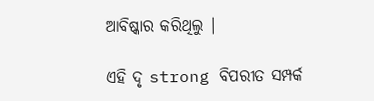ଆବିଷ୍କାର କରିଥିଲୁ |

ଏହି ଦୃ strong ବିପରୀତ ସମ୍ପର୍କ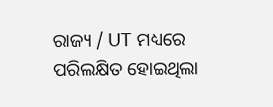ରାଜ୍ୟ / UT ମଧ୍ୟରେ ପରିଲକ୍ଷିତ ହୋଇଥିଲା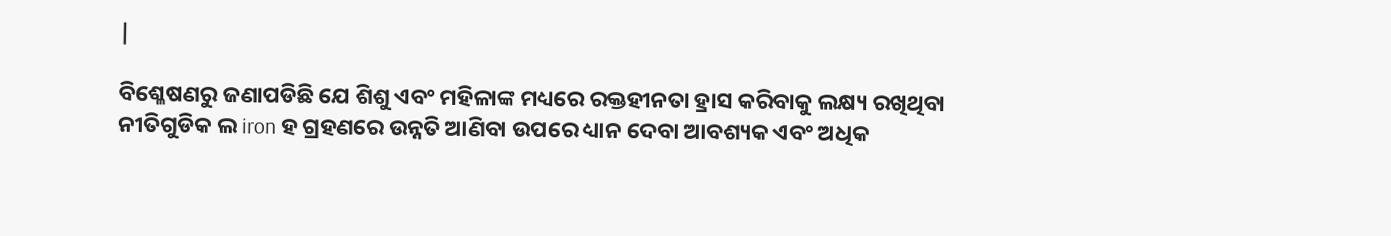|

ବିଶ୍ଳେଷଣରୁ ଜଣାପଡିଛି ଯେ ଶିଶୁ ଏବଂ ମହିଳାଙ୍କ ମଧ୍ୟରେ ରକ୍ତହୀନତା ହ୍ରାସ କରିବାକୁ ଲକ୍ଷ୍ୟ ରଖିଥିବା ନୀତିଗୁଡିକ ଲ iron ହ ଗ୍ରହଣରେ ଉନ୍ନତି ଆଣିବା ଉପରେ ଧ୍ୟାନ ଦେବା ଆବଶ୍ୟକ ଏବଂ ଅଧିକ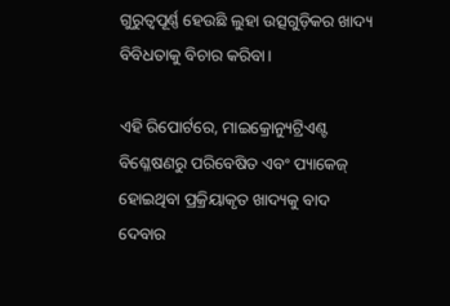ଗୁରୁତ୍ୱପୂର୍ଣ୍ଣ ହେଉଛି ଲୁହା ଉତ୍ସଗୁଡ଼ିକର ଖାଦ୍ୟ ବିବିଧତାକୁ ବିଚାର କରିବା।

ଏହି ରିପୋର୍ଟରେ, ମାଇକ୍ରୋନ୍ୟୁଟ୍ରିଏଣ୍ଟ ବିଶ୍ଳେଷଣରୁ ପରିବେଷିତ ଏବଂ ପ୍ୟାକେଜ୍ ହୋଇଥିବା ପ୍ରକ୍ରିୟାକୃତ ଖାଦ୍ୟକୁ ବାଦ ଦେବାର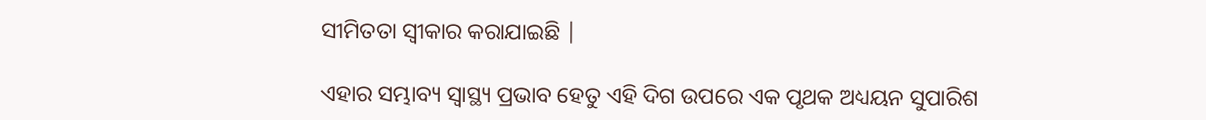ସୀମିତତା ସ୍ୱୀକାର କରାଯାଇଛି |

ଏହାର ସମ୍ଭାବ୍ୟ ସ୍ୱାସ୍ଥ୍ୟ ପ୍ରଭାବ ହେତୁ ଏହି ଦିଗ ଉପରେ ଏକ ପୃଥକ ଅଧ୍ୟୟନ ସୁପାରିଶ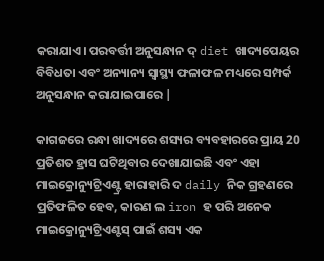କରାଯାଏ। ପରବର୍ତ୍ତୀ ଅନୁସନ୍ଧାନ ଦ୍ diet ଖାଦ୍ୟପେୟର ବିବିଧତା ଏବଂ ଅନ୍ୟାନ୍ୟ ସ୍ୱାସ୍ଥ୍ୟ ଫଳାଫଳ ମଧ୍ୟରେ ସମ୍ପର୍କ ଅନୁସନ୍ଧାନ କରାଯାଇପାରେ |

କାଗଜରେ ରନ୍ଧା ଖାଦ୍ୟରେ ଶସ୍ୟର ବ୍ୟବହାରରେ ପ୍ରାୟ 20 ପ୍ରତିଶତ ହ୍ରାସ ଘଟିଥିବାର ଦେଖାଯାଇଛି ଏବଂ ଏହା ମାଇକ୍ରୋନ୍ୟୁଟ୍ରିଏଣ୍ଟ୍ର ହାରାହାରି ଦ daily ନିକ ଗ୍ରହଣରେ ପ୍ରତିଫଳିତ ହେବ, କାରଣ ଲ iron ହ ପରି ଅନେକ ମାଇକ୍ରୋନ୍ୟୁଟ୍ରିଏଣ୍ଟସ୍ ପାଇଁ ଶସ୍ୟ ଏକ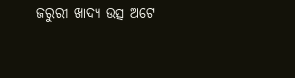ଜରୁରୀ ଖାଦ୍ୟ ଉତ୍ସ ଅଟେ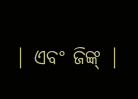| ଏବଂ ଜିଙ୍କ୍ |